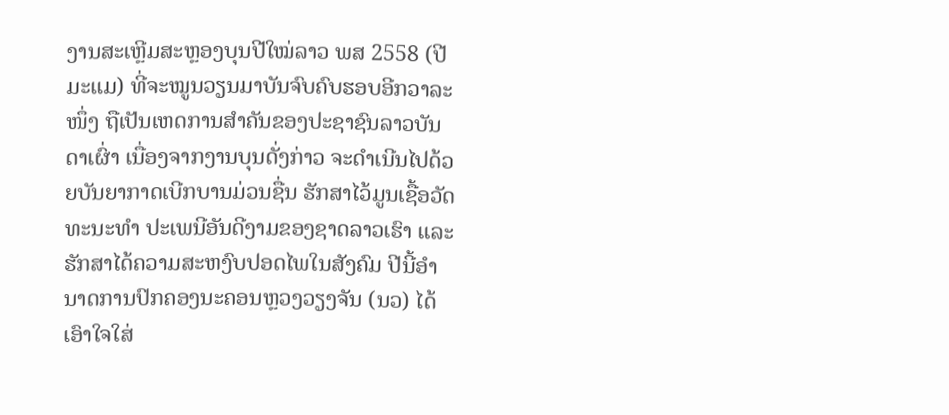ງານສະເຫຼີມສະຫຼອງບຸນປີໃໝ່ລາວ ພສ 2558 (ປີມະແມ) ທີ່ຈະໝູນວຽນມາບັນຈົບຄົບຮອບອີກວາລະໜຶ່ງ ຖືເປັນເຫດການສຳຄັນຂອງປະຊາຊົນລາວບັນດາເຜົ່າ ເນື່ອງຈາກງານບຸນດັ່ງກ່າວ ຈະດຳເນີນໄປດ້ວຍບັນຍາກາດເບີກບານມ່ວນຊື່ນ ຮັກສາໄວ້ມູນເຊື້ອວັດທະນະທຳ ປະເພນີອັນດີງາມຂອງຊາດລາວເຮົາ ແລະ ຮັກສາໄດ້ຄວາມສະຫງົບປອດໄພໃນສັງຄົມ ປີນີ້ອຳນາດການປົກຄອງນະຄອນຫຼວງວຽງຈັນ (ນວ) ໄດ້ເອົາໃຈໃສ່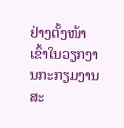ຢ່າງຕັ້ງໜ້າ ເຂົ້າໃນວຽກງານກະກຽມງານສະ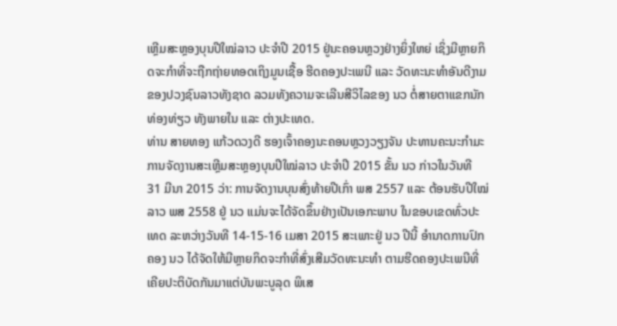ເຫຼີມສະຫຼອງບຸນປີໃໝ່ລາວ ປະຈຳປີ 2015 ຢູ່ນະຄອນຫຼວງຢ່າງຍິ່ງໃຫຍ່ ເຊິ່ງມີຫຼາຍກິດຈະກຳທີ່ຈະຖືກຖ່າຍທອດເຖິງມູນເຊື້ອ ຮີດຄອງປະເພນີ ແລະ ວັດທະນະທຳອັນດີງາມຂອງປວງຊົນລາວທັງຊາດ ລວມທັງຄວາມຈະເລີນສີວິໄລຂອງ ນວ ຕໍ່ສາຍຕາແຂກນັກທ່ອງທ່ຽວ ທັງພາຍໃນ ແລະ ຕ່າງປະເທດ.
ທ່ານ ສາຍທອງ ແກ້ວດວງດີ ຮອງເຈົ້າຄອງນະຄອນຫຼວງວຽງຈັນ ປະທານຄະນະກຳມະການຈັດງານສະເຫຼີມສະຫຼອງບຸນປີໃໝ່ລາວ ປະຈຳປີ 2015 ຂັ້ນ ນວ ກ່າວໃນວັນທີ 31 ມີນາ 2015 ວ່າ: ການຈັດງານບຸນສົ່ງທ້າຍປີເກົ່າ ພສ 2557 ແລະ ຕ້ອນຮັບປີໃໝ່ລາວ ພສ 2558 ຢູ່ ນວ ແມ່ນຈະໄດ້ຈັດຂຶ້ນຢ່າງເປັນເອກະພາບ ໃນຂອບເຂດທົ່ວປະເທດ ລະຫວ່າງວັນທີ 14-15-16 ເມສາ 2015 ສະເພາະຢູ່ ນວ ປີນີ້ ອຳນາດການປົກຄອງ ນວ ໄດ້ຈັດໃຫ້ມີຫຼາຍກິດຈະກຳທີ່ສົ່ງເສີມວັດທະນະທຳ ຕາມຮີດຄອງປະເພນີທີ່ເຄີຍປະຕິບັດກັນມາແຕ່ບັນພະບູລຸດ ພິເສ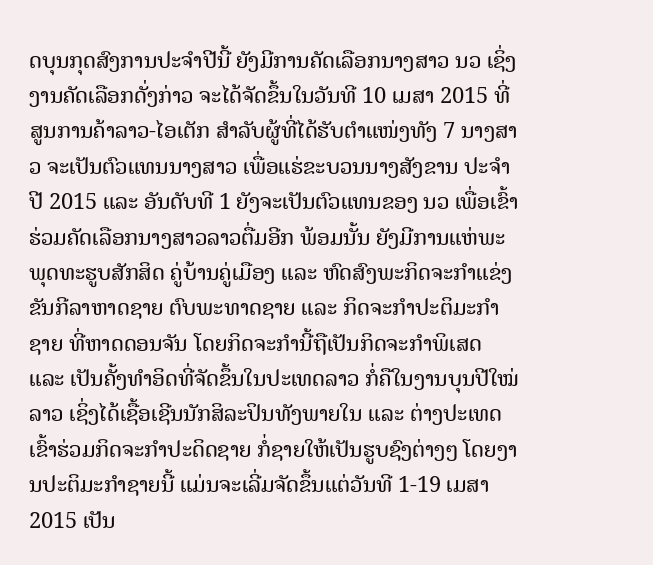ດບຸນກຸດສົງການປະຈຳປີນີ້ ຍັງມີການຄັດເລືອກນາງສາວ ນວ ເຊິ່ງງານຄັດເລືອກດັ່ງກ່າວ ຈະໄດ້ຈັດຂຶ້ນໃນວັນທີ 10 ເມສາ 2015 ທີ່ສູນການຄ້າລາວ-ໄອເຕັກ ສຳລັບຜູ້ທີ່ໄດ້ຮັບຕຳແໜ່ງທັງ 7 ນາງສາວ ຈະເປັນຕົວແທນນາງສາວ ເພື່ອແຮ່ຂະບວນນາງສັງຂານ ປະຈຳປີ 2015 ແລະ ອັນດັບທີ 1 ຍັງຈະເປັນຕົວແທນຂອງ ນວ ເພື່ອເຂົ້າຮ່ວມຄັດເລືອກນາງສາວລາວຕື່ມອີກ ພ້ອມນັ້ນ ຍັງມີການແຫ່ພະພຸດທະຮູບສັກສິດ ຄູ່ບ້ານຄູ່ເມືອງ ແລະ ຫົດສົງພະກິດຈະກຳແຂ່ງຂັນກີລາຫາດຊາຍ ຕົບພະທາດຊາຍ ແລະ ກິດຈະກຳປະຕິມະກຳຊາຍ ທີ່ຫາດດອນຈັນ ໂດຍກິດຈະກຳນີ້ຖືເປັນກິດຈະກຳພິເສດ ແລະ ເປັນຄັ້ງທຳອິດທີ່ຈັດຂຶ້ນໃນປະເທດລາວ ກໍ່ຄືໃນງານບຸນປີໃໝ່ລາວ ເຊິ່ງໄດ້ເຊື້ອເຊີນນັກສິລະປິນທັງພາຍໃນ ແລະ ຕ່າງປະເທດ ເຂົ້າຮ່ວມກິດຈະກຳປະດິດຊາຍ ກໍ່ຊາຍໃຫ້ເປັນຮູບຊົງຕ່າງໆ ໂດຍງານປະຕິມະກຳຊາຍນີ້ ແມ່ນຈະເລີ່ມຈັດຂຶ້ນແຕ່ວັນທີ 1-19 ເມສາ 2015 ເປັນ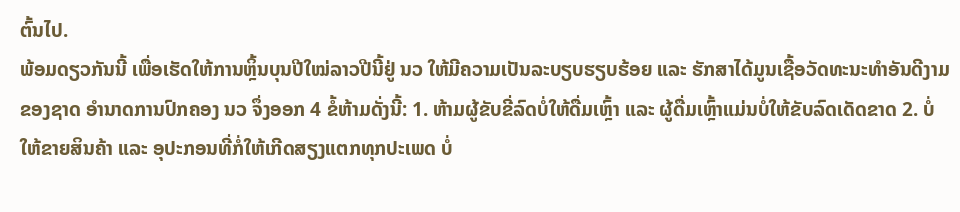ຕົ້ນໄປ.
ພ້ອມດຽວກັນນີ້ ເພື່ອເຮັດໃຫ້ການຫຼິ້ນບຸນປີໃໝ່ລາວປີນີ້ຢູ່ ນວ ໃຫ້ມີຄວາມເປັນລະບຽບຮຽບຮ້ອຍ ແລະ ຮັກສາໄດ້ມູນເຊື້ອວັດທະນະທຳອັນດີງາມຂອງຊາດ ອຳນາດການປົກຄອງ ນວ ຈຶ່ງອອກ 4 ຂໍ້ຫ້າມດັ່ງນີ້: 1. ຫ້າມຜູ້ຂັບຂີ່ລົດບໍ່ໃຫ້ດື່ມເຫຼົ້າ ແລະ ຜູ້ດື່ມເຫຼົ້າແມ່ນບໍ່ໃຫ້ຂັບລົດເດັດຂາດ 2. ບໍ່ໃຫ້ຂາຍສິນຄ້າ ແລະ ອຸປະກອນທີ່ກໍ່ໃຫ້ເກີດສຽງແຕກທຸກປະເພດ ບໍ່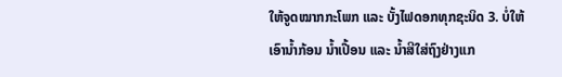ໃຫ້ຈູດໝາກກະໂພກ ແລະ ບັ້ງໄຟດອກທຸກຊະນິດ 3. ບໍ່ໃຫ້ເອົານ້ຳກ້ອນ ນ້ຳເປື້ອນ ແລະ ນ້ຳສີໃສ່ຖົງຢ່າງແກ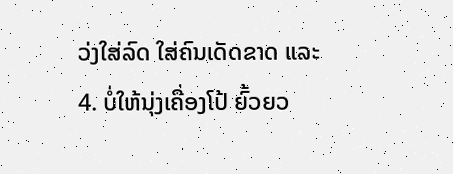ວ່ງໃສ່ລົດ ໃສ່ຄົນເດັດຂາດ ແລະ 4. ບໍ່ໃຫ້ນຸ່ງເຄື່ອງໂປ້ ຍົ້ວຍວ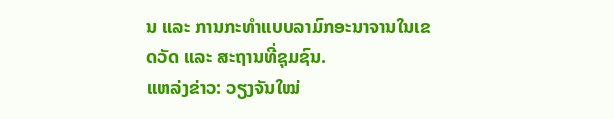ນ ແລະ ການກະທຳແບບລາມົກອະນາຈານໃນເຂດວັດ ແລະ ສະຖານທີ່ຊຸມຊົນ.
ແຫລ່ງຂ່າວ: ວຽງຈັນໃໝ່